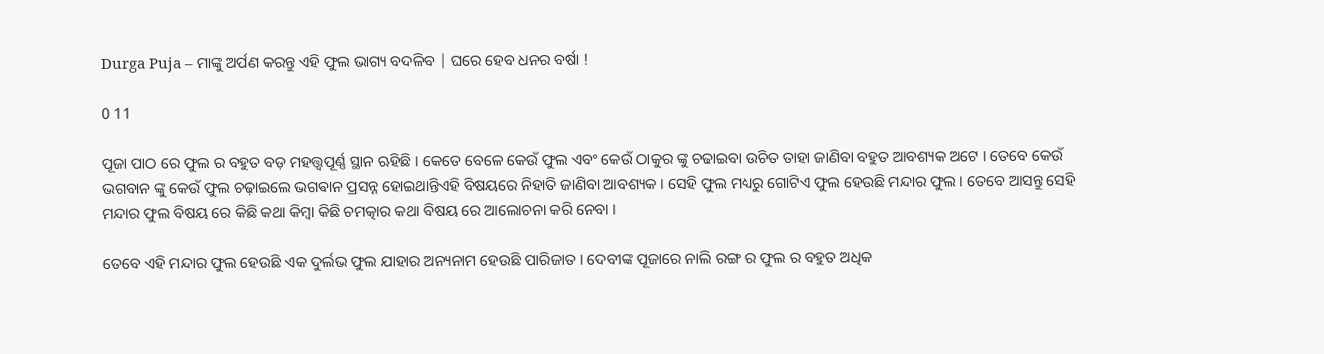Durga Puja – ମାଙ୍କୁ ଅର୍ପଣ କରନ୍ତୁ ଏହି ଫୁଲ ଭାଗ୍ୟ ବଦଳିବ | ଘରେ ହେବ ଧନର ବର୍ଷା !

0 11

ପୂଜା ପାଠ ରେ ଫୁଲ ର ବହୁତ ବଡ଼ ମହତ୍ତ୍ୱପୂର୍ଣ୍ଣ ସ୍ଥାନ ଋହିଛି । କେତେ ବେଳେ କେଉଁ ଫୁଲ ଏବଂ କେଉଁ ଠାକୁର ଙ୍କୁ ଚଢାଇବା ଉଚିତ ତାହା ଜାଣିବା ବହୁତ ଆବଶ୍ୟକ ଅଟେ । ତେବେ କେଉଁ ଭଗବାନ ଙ୍କୁ କେଉଁ ଫୁଲ ଚଢ଼ାଇଲେ ଭଗଵାନ ପ୍ରସନ୍ନ ହୋଇଥାନ୍ତିଏହି ବିଷୟରେ ନିହାତି ଜାଣିବା ଆବଶ୍ୟକ । ସେହି ଫୁଲ ମଧ୍ୟରୁ ଗୋଟିଏ ଫୁଲ ହେଉଛି ମନ୍ଦାର ଫୁଲ । ତେବେ ଆସନ୍ତୁ ସେହି ମନ୍ଦାର ଫୁଲ ବିଷୟ ରେ କିଛି କଥା କିମ୍ବା କିଛି ଚମତ୍କାର କଥା ବିଷୟ ରେ ଆଲୋଚନା କରି ନେବା ।

ତେବେ ଏହି ମନ୍ଦାର ଫୁଲ ହେଉଛି ଏକ ଦୁର୍ଲଭ ଫୁଲ ଯାହାର ଅନ୍ୟନାମ ହେଉଛି ପାରିଜାତ । ଦେବୀଙ୍କ ପୂଜାରେ ନାଲି ରଙ୍ଗ ର ଫୁଲ ର ବହୁତ ଅଧିକ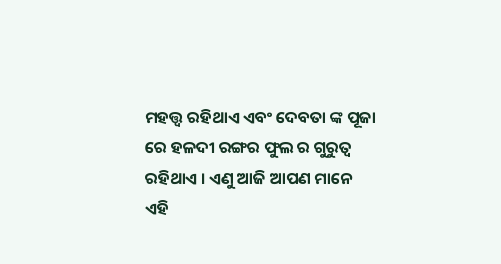ମହତ୍ତ୍ଵ ରହିଥାଏ ଏବଂ ଦେବତା ଙ୍କ ପୂଜା ରେ ହଳଦୀ ରଙ୍ଗର ଫୁଲ ର ଗୁରୁତ୍ୱ ରହିଥାଏ । ଏଣୁ ଆଜି ଆପଣ ମାନେ ଏହି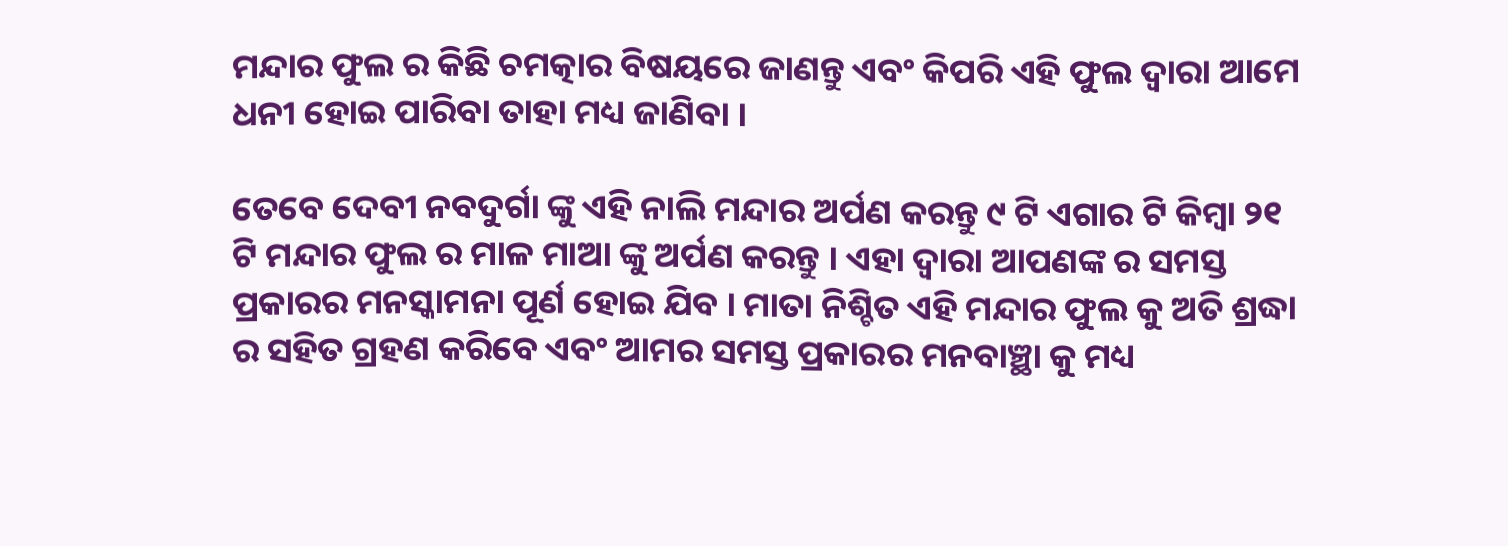ମନ୍ଦାର ଫୁଲ ର କିଛି ଚମତ୍କାର ବିଷୟରେ ଜାଣନ୍ତୁ ଏବଂ କିପରି ଏହି ଫୁଲ ଦ୍ୱାରା ଆମେ ଧନୀ ହୋଇ ପାରିବା ତାହା ମଧ୍ୟ ଜାଣିବା ।

ତେବେ ଦେବୀ ନବଦୁର୍ଗା ଙ୍କୁ ଏହି ନାଲି ମନ୍ଦାର ଅର୍ପଣ କରନ୍ତୁ ୯ ଟି ଏଗାର ଟି କିମ୍ବା ୨୧ ଟି ମନ୍ଦାର ଫୁଲ ର ମାଳ ମାଆ ଙ୍କୁ ଅର୍ପଣ କରନ୍ତୁ । ଏହା ଦ୍ୱାରା ଆପଣଙ୍କ ର ସମସ୍ତ ପ୍ରକାରର ମନସ୍କାମନା ପୂର୍ଣ ହୋଇ ଯିବ । ମାତା ନିଶ୍ଚିତ ଏହି ମନ୍ଦାର ଫୁଲ କୁ ଅତି ଶ୍ରଦ୍ଧା ର ସହିତ ଗ୍ରହଣ କରିବେ ଏବଂ ଆମର ସମସ୍ତ ପ୍ରକାରର ମନବାଞ୍ଛା କୁ ମଧ୍ୟ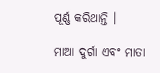ପୂର୍ଣ୍ଣ କରିଥାନ୍ତି ।

ମାଆ ଦୁର୍ଗା ଏବଂ ମାତା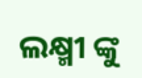ଲକ୍ଷ୍ମୀ ଙ୍କୁ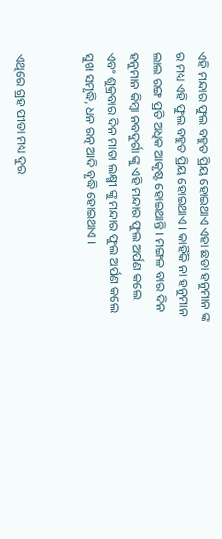ଏହି ମନ୍ଦାର ଫୁଲ ବହୁତ ପ୍ରିୟ ହୋଇଥାଏ ଏହା ଛଡା ହନୁମାନ ଙ୍କ ର ମଧ୍ୟ ଏହି ଫୁଲ ବହୁତ ପ୍ରିୟ ହୋଇଥାଏ । କାହିଁକି ନା ହନୁମାନ ଲାଲ ରଙ୍ଗ ପ୍ରତି ଅଧିକ ଆକୃଷ୍ଟ ହୋଇଥାନ୍ତି । ମଙ୍ଗଳ ବାର ଦିନ ହନୁମାନ କିମ୍ବା ନବଦୁର୍ଗା ଙ୍କୁ ଏହି ମନ୍ଦାର ଫୁଲ ଅର୍ପଣ କଲେ ଏବଂ ଶୁକ୍ରବାର ଦିନ ମାତା ଲକ୍ଷ୍ମୀ ଙ୍କୁ ମନ୍ଦାର ଫୁଲ ଅର୍ପଣ କଲେ ସୁଖ ସମୃଦ୍ଧି, ଧନ ରତ୍ନ ଆଦି ବୃଦ୍ଧି ହୋଇଥାଏ ।


ଏଥିରେ ଗ୍ରହ ପୀଡା ମଧ୍ୟ ଦୁର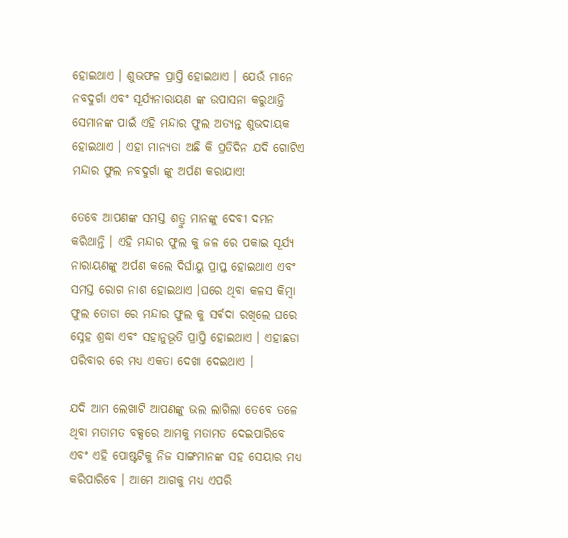ହୋଇଥାଏ । ଶୁଭଫଳ ପ୍ରାପ୍ତି ହୋଇଥାଏ । ଯେଉଁ ମାନେ ନବଦୁର୍ଗା ଏବଂ ସୂର୍ଯ୍ୟନାରାୟଣ ଙ୍କ ଉପାସନା କରୁଥାନ୍ତି ସେମାନଙ୍କ ପାଇଁ ଏହି ମନ୍ଦାର ଫୁଲ ଅତ୍ୟନ୍ତ ଶୁଭଦାୟକ ହୋଇଥାଏ । ଏହା ମାନ୍ୟତା ଅଛି କି ପ୍ରତିଦିନ ଯଦି ଗୋଟିଏ ମନ୍ଦାର ଫୁଲ ନବଦୁର୍ଗା ଙ୍କୁ ଅର୍ପଣ କରାଯାଏ!

ତେବେ ଆପଣଙ୍କ ସମସ୍ତ ଶତ୍ରୁ ମାନଙ୍କୁ ଦେବୀ ଦମନ କରିଥାନ୍ତି । ଏହି ମନ୍ଦାର ଫୁଲ କୁ ଜଳ ରେ ପକାଇ ସୂର୍ଯ୍ୟ ନାରାୟଣଙ୍କୁ ଅର୍ପଣ କଲେ ଦିର୍ଘାୟୁ ପ୍ରାପ୍ତ ହୋଇଥାଏ ଏବଂ ସମସ୍ତ ରୋଗ ନାଶ ହୋଇଥାଏ ।ଘରେ ଥିବା କଳସ କିମ୍ବା ଫୁଲ ତୋଡା ରେ ମନ୍ଦାର ଫୁଲ କୁ ସର୍ଵଦା ରଖିଲେ ଘରେ ସ୍ନେହ ଶ୍ରଦ୍ଧା ଏବଂ ସହାନୁଭୂତି ପ୍ରାପ୍ତି ହୋଇଥାଏ । ଏହାଛଡା ପରିବାର ରେ ମଧ୍ୟ ଏକତା ଦେଖା ଦେଇଥାଏ ।

ଯଦି ଆମ ଲେଖାଟି ଆପଣଙ୍କୁ ଭଲ ଲାଗିଲା ତେବେ ତଳେ ଥିବା ମତାମତ ବକ୍ସରେ ଆମକୁ ମତାମତ ଦେଇପାରିବେ ଏବଂ ଏହି ପୋଷ୍ଟଟିକୁ ନିଜ ସାଙ୍ଗମାନଙ୍କ ସହ ସେୟାର ମଧ୍ୟ କରିପାରିବେ । ଆମେ ଆଗକୁ ମଧ୍ୟ ଏପରି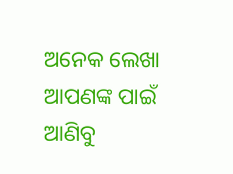ଅନେକ ଲେଖା ଆପଣଙ୍କ ପାଇଁ ଆଣିବୁ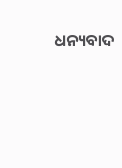ଧନ୍ୟବାଦ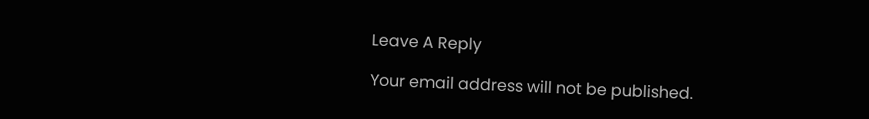Leave A Reply

Your email address will not be published.